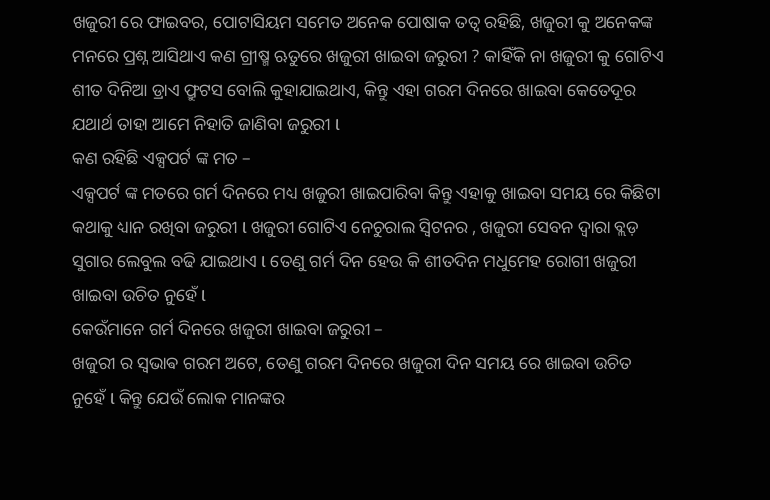ଖଜୁରୀ ରେ ଫାଇବର, ପୋଟାସିୟମ ସମେତ ଅନେକ ପୋଷାକ ତତ୍ୱ ରହିଛି, ଖଜୁରୀ କୁ ଅନେକଙ୍କ ମନରେ ପ୍ରଶ୍ନ ଆସିଥାଏ କଣ ଗ୍ରୀଷ୍ମ ଋତୁରେ ଖଜୁରୀ ଖାଇବା ଜରୁରୀ ? କାହିଁକି ନା ଖଜୁରୀ କୁ ଗୋଟିଏ ଶୀତ ଦିନିଆ ଡ୍ରାଏ ଫ୍ରୁଟସ ବୋଲି କୁହାଯାଇଥାଏ, କିନ୍ତୁ ଏହା ଗରମ ଦିନରେ ଖାଇବା କେତେଦୂର ଯଥାର୍ଥ ତାହା ଆମେ ନିହାତି ଜାଣିବା ଜରୁରୀ l
କଣ ରହିଛି ଏକ୍ସପର୍ଟ ଙ୍କ ମତ –
ଏକ୍ସପର୍ଟ ଙ୍କ ମତରେ ଗର୍ମ ଦିନରେ ମଧ୍ୟ ଖଜୁରୀ ଖାଇପାରିବା କିନ୍ତୁ ଏହାକୁ ଖାଇବା ସମୟ ରେ କିଛିଟା କଥାକୁ ଧ୍ୟାନ ରଖିବା ଜରୁରୀ l ଖଜୁରୀ ଗୋଟିଏ ନେଚୁରାଲ ସ୍ଵିଟନର , ଖଜୁରୀ ସେବନ ଦ୍ୱାରା ବ୍ଲଡ଼ ସୁଗାର ଲେବୁଲ ବଢି ଯାଇଥାଏ l ତେଣୁ ଗର୍ମ ଦିନ ହେଉ କି ଶୀତଦିନ ମଧୁମେହ ରୋଗୀ ଖଜୁରୀ ଖାଇବା ଉଚିତ ନୁହେଁ l
କେଉଁମାନେ ଗର୍ମ ଦିନରେ ଖଜୁରୀ ଖାଇବା ଜରୁରୀ –
ଖଜୁରୀ ର ସ୍ଵଭାଵ ଗରମ ଅଟେ, ତେଣୁ ଗରମ ଦିନରେ ଖଜୁରୀ ଦିନ ସମୟ ରେ ଖାଇବା ଉଚିତ ନୁହେଁ l କିନ୍ତୁ ଯେଉଁ ଲୋକ ମାନଙ୍କର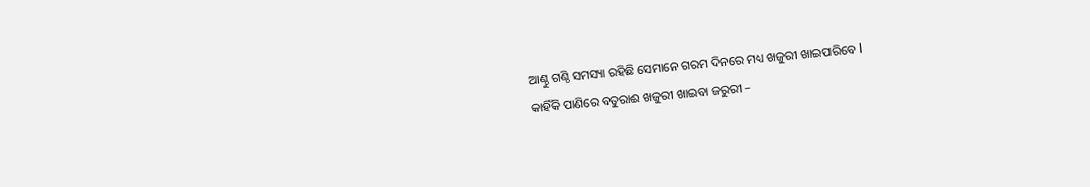ଆଣ୍ଠୁ ଗଣ୍ଠି ସମସ୍ୟା ରହିଛି ସେମାନେ ଗରମ ଦିନରେ ମଧ୍ୟ ଖଜୁରୀ ଖାଇପାରିବେ l
କାହିଁକି ପାଣିରେ ବତୁରାଈ ଖଜୁରୀ ଖାଇବା ଜରୁରୀ –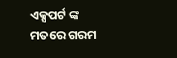ଏକ୍ସପର୍ଟ ଙ୍କ ମତରେ ଗରମ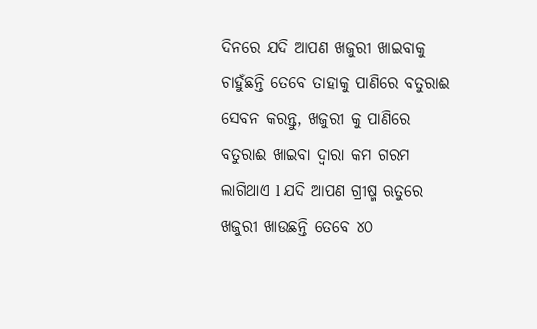ଦିନରେ ଯଦି ଆପଣ ଖଜୁରୀ ଖାଇବାକୁ ଚାହୁଁଛନ୍ତି ତେବେ ତାହାକୁ ପାଣିରେ ବତୁରାଈ ସେବନ କରନ୍ତୁ, ଖଜୁରୀ କୁ ପାଣିରେ ବତୁରାଈ ଖାଇବା ଦ୍ୱାରା କମ ଗରମ ଲାଗିଥାଏ l ଯଦି ଆପଣ ଗ୍ରୀଷ୍ମ ଋତୁରେ ଖଜୁରୀ ଖାଉଛନ୍ତି ତେବେ ୪୦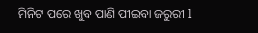ମିନିଟ ପରେ ଖୁବ ପାଣି ପୀଇବା ଜରୁରୀ l